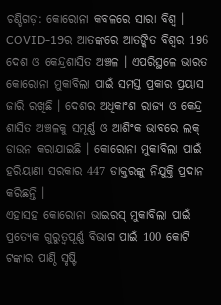ଚଣ୍ଡିଗଡ଼: କୋରୋନା କବଳରେ ସାରା ବିଶ୍ବ । COVID-19ର ଆତଙ୍କରେ ଆତଙ୍କିତ ବିଶ୍ବର 196 ଦେଶ ଓ କେନ୍ଦ୍ରଶାସିତ ଅଞ୍ଚଳ । ଏପରିସ୍ଥଳେ ଭାରତ କୋରୋନା ମୁକାବିଲା ପାଇଁ ସମସ୍ତ ପ୍ରକାର ପ୍ରୟାସ ଜାରି ରଖିଛି । ଦେଶର ଅଧିକାଂଶ ରାଜ୍ୟ ଓ କେନ୍ଦ୍ର ଶାସିତ ଅଞ୍ଚଳକୁ ସମୂର୍ଣ୍ଣ ଓ ଆଶିଂକ ଭାବରେ ଲକ୍ ଡାଉନ କରାଯାଇଛି । କୋରୋନା ମୁକାବିଲା ପାଇଁ ହରିୟାଣା ସରକାର 447 ଡାକ୍ତରଙ୍କୁ ନିଯୁକ୍ତି ପ୍ରଦାନ କରିଛନ୍ତି ।
ଏହାସହ କୋରୋନା ଭାଇରସ୍ ମୁକାବିଲା ପାଇଁ ପ୍ରତ୍ୟେକ ଗୁରୁତ୍ବପୂର୍ଣ୍ଣ ବିଭାଗ ପାଇଁ 100 କୋଟି ଟଙ୍କାର ପାଣ୍ଠି ସୃଷ୍ଟି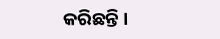କରିଛନ୍ତି ।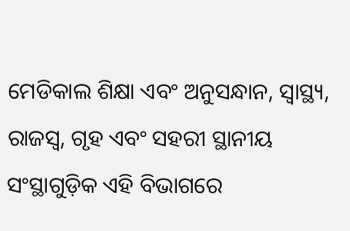ମେଡିକାଲ ଶିକ୍ଷା ଏବଂ ଅନୁସନ୍ଧାନ, ସ୍ବାସ୍ଥ୍ୟ, ରାଜସ୍ବ, ଗୃହ ଏବଂ ସହରୀ ସ୍ଥାନୀୟ ସଂସ୍ଥାଗୁଡ଼ିକ ଏହି ବିଭାଗରେ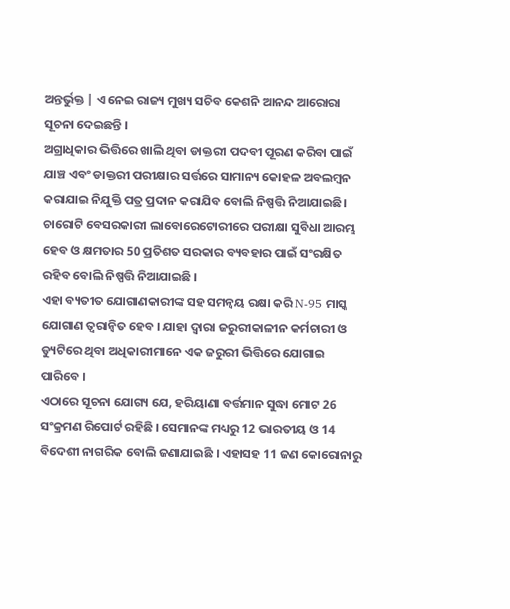ଅନ୍ତର୍ଭୁକ୍ତ | ଏ ନେଇ ରାଜ୍ୟ ମୁଖ୍ୟ ସଚିବ କେଶନି ଆନନ୍ଦ ଆରୋରା ସୂଚନା ଦେଇଛନ୍ତି ।
ଅଗ୍ରାଧିକାର ଭିତ୍ତିରେ ଖାଲି ଥିବା ଡାକ୍ତରୀ ପଦବୀ ପୂରଣ କରିବା ପାଇଁ ଯାଞ୍ଚ ଏବଂ ଡାକ୍ତରୀ ପରୀକ୍ଷାର ସର୍ତ୍ତରେ ସାମାନ୍ୟ କୋହଳ ଅବଲମ୍ବନ କରାଯାଇ ନିଯୁକ୍ତି ପତ୍ର ପ୍ରଦାନ କରାଯିବ ବୋଲି ନିଷ୍ପତ୍ତି ନିଆଯାଇଛି।
ଚାରୋଟି ବେସରକାରୀ ଲାବୋରେଟୋରୀରେ ପରୀକ୍ଷା ସୁବିଧା ଆରମ୍ଭ ହେବ ଓ କ୍ଷମତାର 50 ପ୍ରତିଶତ ସରକାର ବ୍ୟବହାର ପାଇଁ ସଂରକ୍ଷିତ ରହିବ ବୋଲି ନିଷ୍ପତ୍ତି ନିଆଯାଇଛି ।
ଏହା ବ୍ୟତୀତ ଯୋଗାଣକାରୀଙ୍କ ସହ ସମନ୍ବୟ ରକ୍ଷା କରି N-95 ମାସ୍କ ଯୋଗାଣ ତ୍ବରାନ୍ବିତ ହେବ । ଯାହା ଦ୍ବାରା ଜରୁରୀକାଳୀନ କର୍ମଚାରୀ ଓ ଡ୍ୟୁଟିରେ ଥିବା ଅଧିକାରୀମାନେ ଏକ ଜରୁରୀ ଭିତ୍ତିରେ ଯୋଗାଇ ପାରିବେ ।
ଏଠାରେ ସୂଚନା ଯୋଗ୍ୟ ଯେ, ହରିୟାଣା ବର୍ତ୍ତମାନ ସୁଦ୍ଧା ମୋଟ 26 ସଂକ୍ରମଣ ରିପୋର୍ଟ ରହିଛି । ସେମାନଙ୍କ ମଧ୍ୟରୁ 12 ଭାରତୀୟ ଓ 14 ବିଦେଶୀ ନାଗରିକ ବୋଲି ଜଣାଯାଇଛି । ଏହାସହ 11 ଜଣ କୋରୋନାରୁ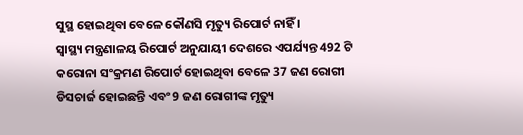ସୁସ୍ଥ ହୋଇଥିବା ବେଳେ କୌଣସି ମୃତ୍ୟୁ ରିପୋର୍ଟ ନାହିଁ ।
ସ୍ବାସ୍ଥ୍ୟ ମନ୍ତ୍ରଣାଳୟ ରିପୋର୍ଟ ଅନୁଯାୟୀ ଦେଶରେ ଏପର୍ଯ୍ୟନ୍ତ 492 ଟି କରୋନା ସଂକ୍ରମଣ ରିପୋର୍ଟ ହୋଇଥିବା ବେଳେ 37 ଜଣ ରୋଗୀ ଡିସଚାର୍ଜ ହୋଇଛନ୍ତି ଏବଂ 9 ଜଣ ରୋଗୀଙ୍କ ମୃତ୍ୟୁ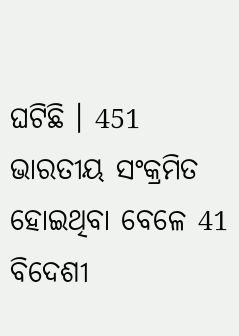ଘଟିଛି । 451 ଭାରତୀୟ ସଂକ୍ରମିତ ହୋଇଥିବା ବେଳେ 41 ବିଦେଶୀ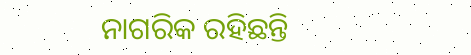ନାଗରିକ ରହିଛନ୍ତି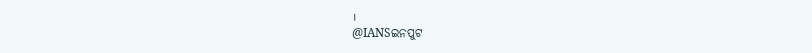।
@IANSଇନପୁଟ